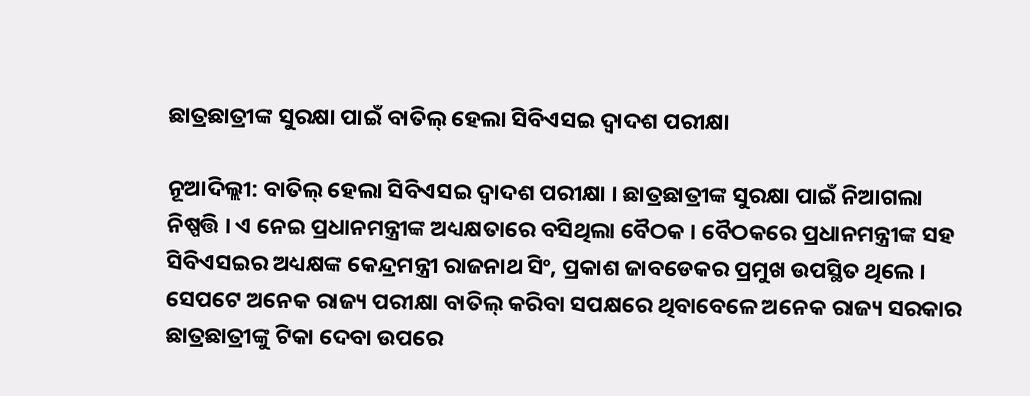ଛାତ୍ରଛାତ୍ରୀଙ୍କ ସୁରକ୍ଷା ପାଇଁ ବାତିଲ୍ ହେଲା ସିବିଏସଇ ଦ୍ୱାଦଶ ପରୀକ୍ଷା

ନୂଆଦିଲ୍ଲୀ: ବାତିଲ୍ ହେଲା ସିବିଏସଇ ଦ୍ୱାଦଶ ପରୀକ୍ଷା । ଛାତ୍ରଛାତ୍ରୀଙ୍କ ସୁରକ୍ଷା ପାଇଁ ନିଆଗଲା ନିଷ୍ପତ୍ତି । ଏ ନେଇ ପ୍ରଧାନମନ୍ତ୍ରୀଙ୍କ ଅଧ୍ୟକ୍ଷତାରେ ବସିଥିଲା ବୈଠକ । ବୈଠକରେ ପ୍ରଧାନମନ୍ତ୍ରୀଙ୍କ ସହ ସିବିଏସଇର ଅଧ୍ୟକ୍ଷଙ୍କ କେନ୍ଦ୍ରମନ୍ତ୍ରୀ ରାଜନାଥ ସିଂ, ପ୍ରକାଶ ଜାବଡେକର ପ୍ରମୁଖ ଉପସ୍ଥିତ ଥିଲେ । ସେପଟେ ଅନେକ ରାଜ୍ୟ ପରୀକ୍ଷା ବାତିଲ୍ କରିବା ସପକ୍ଷରେ ଥିବାବେଳେ ଅନେକ ରାଜ୍ୟ ସରକାର ଛାତ୍ରଛାତ୍ରୀଙ୍କୁ ଟିକା ଦେବା ଉପରେ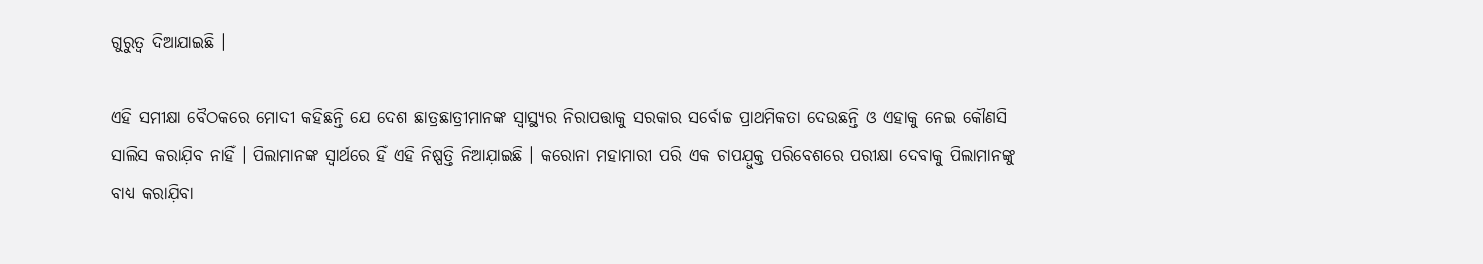ଗୁରୁତ୍ୱ ଦିଆଯାଇଛି ।

ଏହି ସମୀକ୍ଷା ବୈଠକରେ ମୋଦୀ କହିଛନ୍ତି ଯେ ଦେଶ ଛାତ୍ରଛାତ୍ରୀମାନଙ୍କ ସ୍ୱାସ୍ଥ୍ୟର ନିରାପତ୍ତାକୁ ସରକାର ସର୍ବୋଚ୍ଚ ପ୍ରାଥମିକତା ଦେଉଛନ୍ତି ଓ ଏହାକୁ ନେଇ କୌଣସି ସାଲିସ କରାଯ଼ିବ ନାହିଁ । ପିଲାମାନଙ୍କ ସ୍ବାର୍ଥରେ ହିଁ ଏହି ନିଷ୍ପତ୍ତି ନିଆଯ଼ାଇଛି । କରୋନା ମହାମାରୀ ପରି ଏକ ଚାପଯ଼ୁକ୍ତ ପରିବେଶରେ ପରୀକ୍ଷା ଦେବାକୁ ପିଲାମାନଙ୍କୁ ବାଧ୍ୟ କରାଯ଼ିବା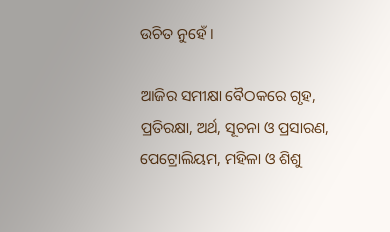ଉଚିତ ନୁହେଁ ।

ଆଜିର ସମୀକ୍ଷା ବୈଠକରେ ଗୃହ, ପ୍ରତିରକ୍ଷା, ଅର୍ଥ, ସୂଚନା ଓ ପ୍ରସାରଣ, ପେଟ୍ରୋଲିୟମ, ମହିଳା ଓ ଶିଶୁ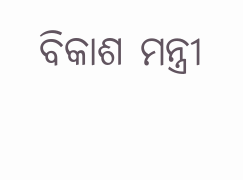ବିକାଶ ମନ୍ତ୍ରୀ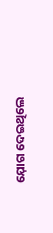ଯ଼ୋଗ ଦେଇଥିଲେ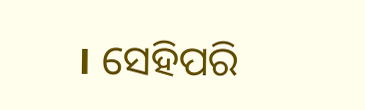। ସେହିପରି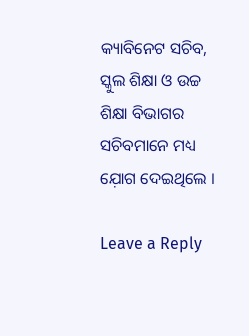କ୍ୟାବିନେଟ ସଚିବ, ସ୍କୁଲ ଶିକ୍ଷା ଓ ଉଚ୍ଚ ଶିକ୍ଷା ବିଭାଗର ସଚିବମାନେ ମଧ୍ୟ ଯ଼ୋଗ ଦେଇଥିଲେ ।

Leave a Reply